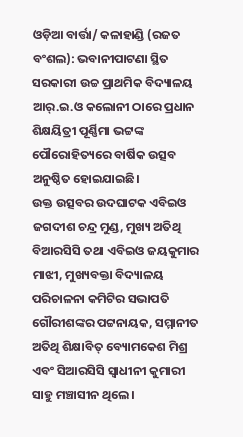ଓଡ଼ିଆ ବାର୍ତ୍ତା/ କଳାହାଣ୍ଡି (ରଜତ ବଂଶଲ): ଭବାନୀପାଟଣା ସ୍ଥିତ ସରକାରୀ ଉଚ୍ଚ ପ୍ରାଥମିକ ବିଦ୍ୟାଳୟ ଆର୍.ଇ.ଓ କଲୋନୀ ଠାରେ ପ୍ରଧାନ ଶିକ୍ଷୟିତ୍ରୀ ପୂର୍ଣ୍ଣିମା ଭଟ୍ଟଙ୍କ ପୌରୋହିତ୍ୟରେ ବାର୍ଷିକ ଉତ୍ସବ ଅନୁଷ୍ଠିତ ହୋଇଯାଇଛି।
ଉକ୍ତ ଉତ୍ସବର ଉଦଘାଟକ ଏବିଇଓ ଜଗଦୀଶ ଚନ୍ଦ୍ର ମୁଣ୍ଡ, ମୁଖ୍ୟ ଅତିଥି ବିଆରସିସି ତଥା ଏବିଇଓ ଜୟକୁମାର ମାଝୀ, ମୁଖ୍ୟବକ୍ତା ବିଦ୍ୟାଳୟ ପରିଚାଳନା କମିଟିର ସଭାପତି ଗୌରୀଶଙ୍କର ପଟ୍ଟନାୟକ, ସମ୍ମାନୀତ ଅତିଥି ଶିକ୍ଷାବିତ୍ ବ୍ୟୋମକେଶ ମିଶ୍ର ଏବଂ ସିଆରସିସି ସ୍ଵାଧୀନୀ କୁମାରୀ ସାହୁ ମଞ୍ଚାସୀନ ଥିଲେ।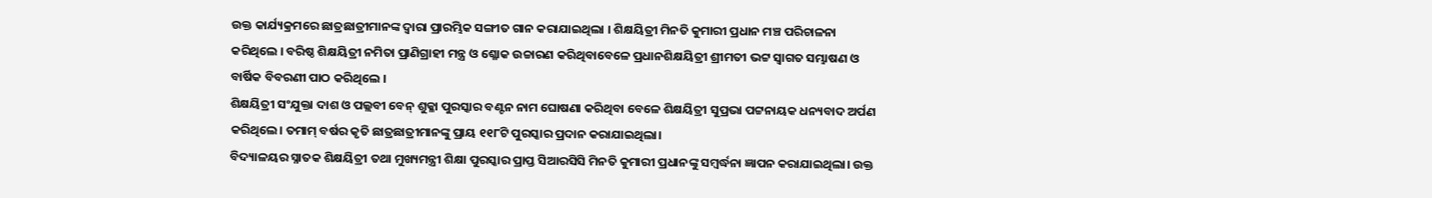ଉକ୍ତ କାର୍ଯ୍ୟକ୍ରମରେ ଛାତ୍ରଛାତ୍ରୀମାନଙ୍କ ଦ୍ଵାରା ପ୍ରାରମ୍ଭିକ ସଙ୍ଗୀତ ଗାନ କରାଯାଇଥିଲା । ଶିକ୍ଷୟିତ୍ରୀ ମିନତି କୁମାରୀ ପ୍ରଧାନ ମଞ୍ଚ ପରିଚାଳନା କରିଥିଲେ । ବରିଷ୍ଠ ଶିକ୍ଷୟିତ୍ରୀ ନମିତା ପ୍ରାଣିଗ୍ରାହୀ ମନ୍ତ୍ର ଓ ଶ୍ଳୋକ ଉଚ୍ଚାରଣ କରିଥିବାବେଳେ ପ୍ରଧାନଶିକ୍ଷୟିତ୍ରୀ ଶ୍ରୀମତୀ ଭଟ୍ଟ ସ୍ୱାଗତ ସମ୍ଭାଷଣ ଓ ବାର୍ଷିକ ବିବରଣୀ ପାଠ କରିଥିଲେ ।
ଶିକ୍ଷୟିତ୍ରୀ ସଂଯୁକ୍ତା ଦାଶ ଓ ପଲ୍ଲବୀ ବେନ୍ ଶୁକ୍ଳା ପୁରସ୍କାର ବଣ୍ଟନ ନାମ ଘୋଷଣା କରିଥିବା ବେଳେ ଶିକ୍ଷୟିତ୍ରୀ ସୁପ୍ରଭା ପଟ୍ଟନାୟକ ଧନ୍ୟବାଦ ଅର୍ପଣ କରିଥିଲେ। ତମାମ୍ ବର୍ଷର କୃତି ଛାତ୍ରଛାତ୍ରୀମାନଙ୍କୁ ପ୍ରାୟ ୧୧୮ଟି ପୁରସ୍କାର ପ୍ରଦାନ କରାଯାଇଥିଲା।
ବିଦ୍ୟାଳୟର ସ୍ନାତକ ଶିକ୍ଷୟିତ୍ରୀ ତଥା ମୁଖ୍ୟମନ୍ତ୍ରୀ ଶିକ୍ଷା ପୁରସ୍କାର ପ୍ରାପ୍ତ ସିଆରସିସି ମିନତି କୁମାରୀ ପ୍ରଧାନଙ୍କୁ ସମ୍ବର୍ଦ୍ଧନା ଜ୍ଞାପନ କରାଯାଇଥିଲା। ଉକ୍ତ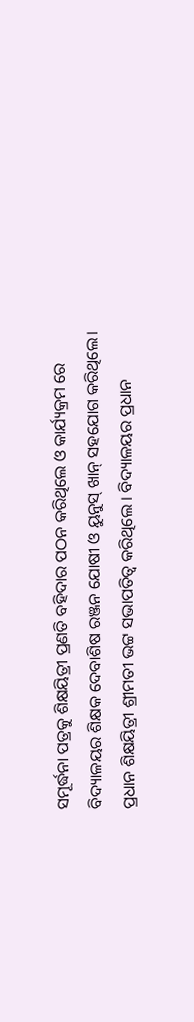ସମୂର୍ଦ୍ଧନା ପତ୍ରକୁ ଶିକ୍ଷୟିତ୍ରୀ ପ୍ରଣତି ବହିଦାର ପଠନ କରିଥିଲେ ଓ କାର୍ଯ୍ୟକ୍ରମ ରେ ବିଦ୍ୟାଳୟର ଶିକ୍ଷକ ଦେବାଶିଷ ରଞ୍ଜନ ଯୋଷୀ ଓ ୟୁନୁସ୍ ଖାନ୍ ସହଯୋଗ କରିଥିଲେ।
ପ୍ରଧାନ ଶିକ୍ଷୟିତ୍ରୀ ଶ୍ରୀମତୀ ଭଟ୍ଟ ସଭାପତିତ୍ୱ କରିଥିଲେ । ବିଦ୍ୟାଳୟର ପ୍ରଧାନ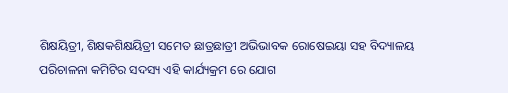ଶିକ୍ଷୟିତ୍ରୀ, ଶିକ୍ଷକଶିକ୍ଷୟିତ୍ରୀ ସମେତ ଛାତ୍ରଛାତ୍ରୀ ଅଭିଭାବକ ରୋଷେଇୟା ସହ ବିଦ୍ୟାଳୟ ପରିଚାଳନା କମିଟିର ସଦସ୍ୟ ଏହି କାର୍ଯ୍ୟକ୍ରମ ରେ ଯୋଗ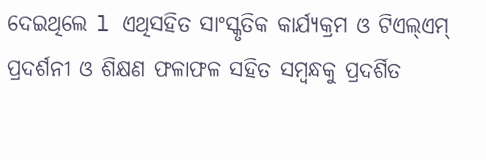ଦେଇଥିଲେ l ଏଥିସହିତ ସାଂସ୍କୃତିକ କାର୍ଯ୍ୟକ୍ରମ ଓ ଟିଏଲ୍ଏମ୍ ପ୍ରଦର୍ଶନୀ ଓ ଶିକ୍ଷଣ ଫଳାଫଳ ସହିତ ସମ୍ବନ୍ଧକୁ ପ୍ରଦର୍ଶିତ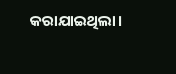କରାଯାଇଥିଲା।